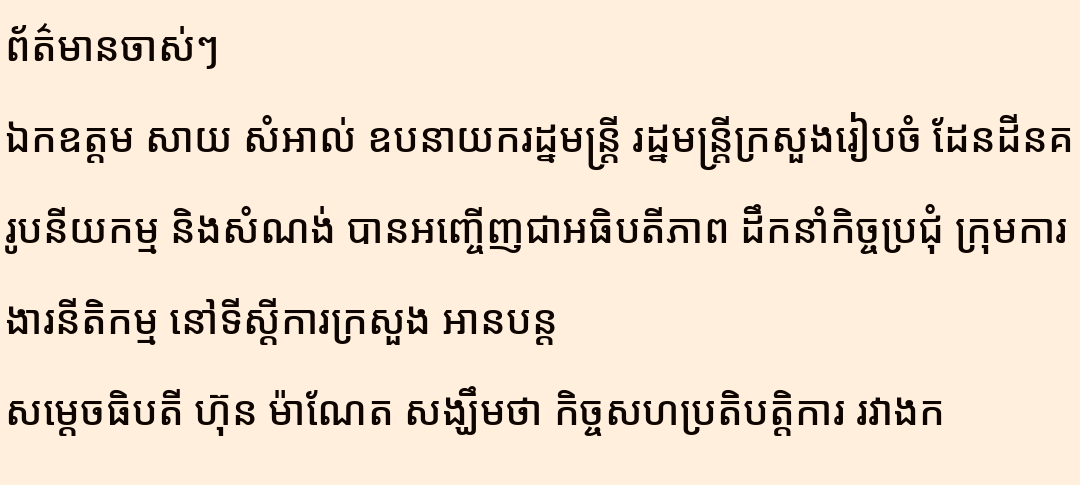ព័ត៌មានចាស់ៗ
ឯកឧត្តម សាយ សំអាល់ ឧបនាយករដ្នមន្ត្រី រដ្នមន្ត្រីក្រសួងរៀបចំ ដែនដីនគរូបនីយកម្ម និងសំណង់ បានអញ្ចើញជាអធិបតីភាព ដឹកនាំកិច្ចប្រជុំ ក្រុមការងារនីតិកម្ម នៅទីស្ដីការក្រសួង អានបន្ត
សម្តេចធិបតី ហ៊ុន ម៉ាណែត សង្ឃឹមថា កិច្ចសហប្រតិបត្តិការ រវាងក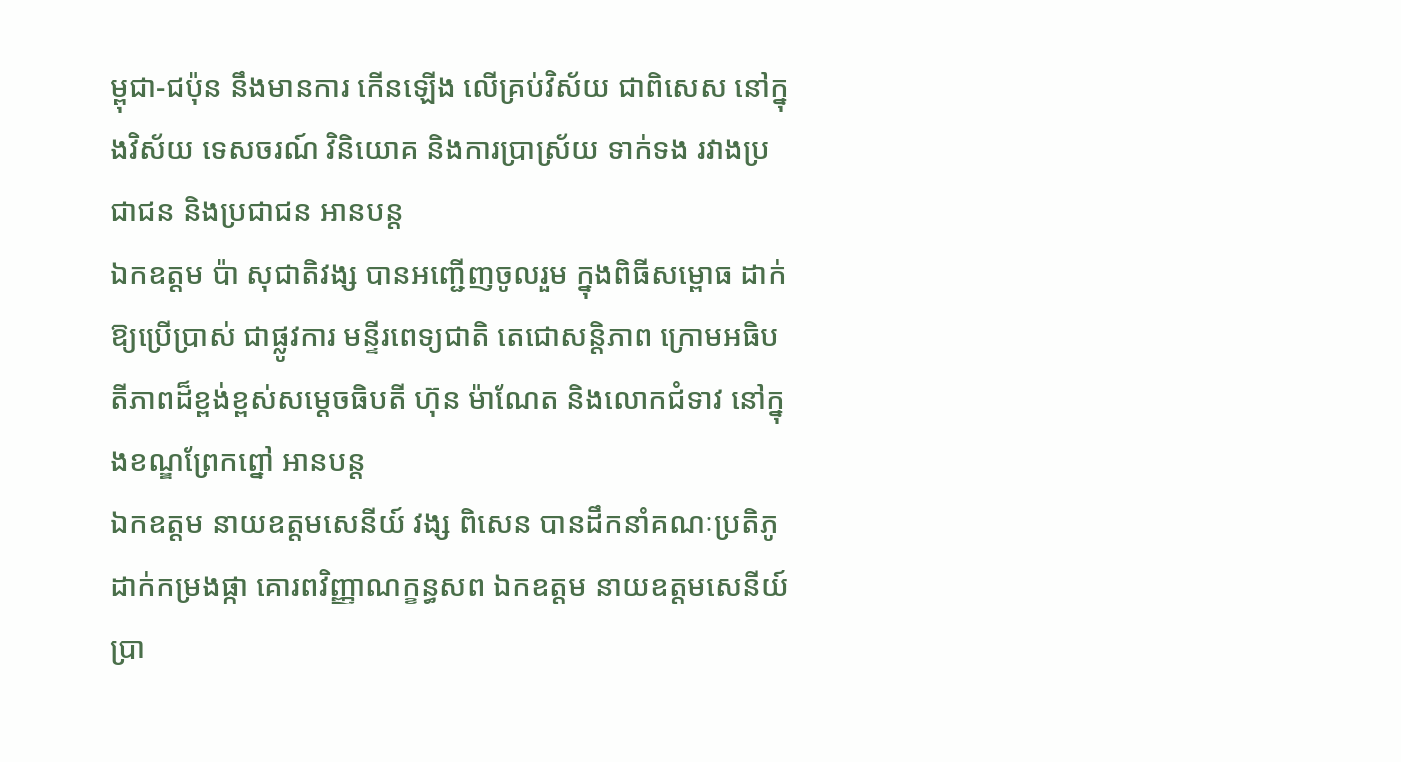ម្ពុជា-ជប៉ុន នឹងមានការ កើនឡើង លើគ្រប់វិស័យ ជាពិសេស នៅក្នុងវិស័យ ទេសចរណ៍ វិនិយោគ និងការប្រាស្រ័យ ទាក់ទង រវាងប្រជាជន និងប្រជាជន អានបន្ត
ឯកឧត្តម ប៉ា សុជាតិវង្ស បានអញ្ជើញចូលរួម ក្នុងពិធីសម្ពោធ ដាក់ឱ្យប្រើប្រាស់ ជាផ្លូវការ មន្ទីរពេទ្យជាតិ តេជោសន្តិភាព ក្រោមអធិបតីភាពដ៏ខ្ពង់ខ្ពស់សម្ដេចធិបតី ហ៊ុន ម៉ាណែត និងលោកជំទាវ នៅក្នុងខណ្ឌព្រែកព្នៅ អានបន្ត
ឯកឧត្តម នាយឧត្តមសេនីយ៍ វង្ស ពិសេន បានដឹកនាំគណៈប្រតិភូ ដាក់កម្រងផ្កា គោរពវិញ្ញាណក្ខន្ធសព ឯកឧត្តម នាយឧត្តមសេនីយ៍ ប្រា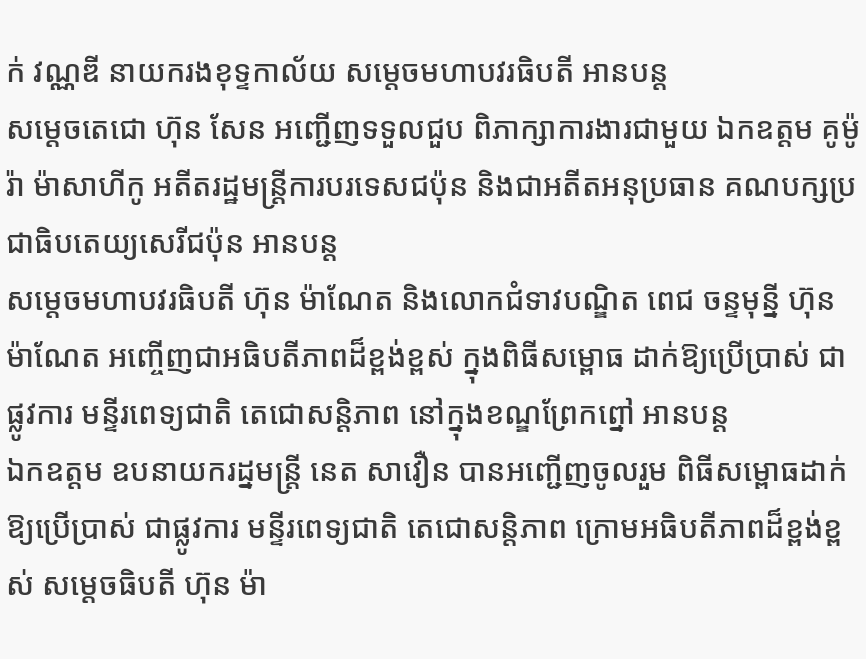ក់ វណ្ណឌី នាយករងខុទ្ទកាល័យ សម្តេចមហាបវរធិបតី អានបន្ត
សម្តេចតេជោ ហ៊ុន សែន អញ្ជើញទទួលជួប ពិភាក្សាការងារជាមួយ ឯកឧត្តម គូម៉ូរ៉ា ម៉ាសាហីកូ អតីតរដ្ឋមន្រ្តីការបរទេសជប៉ុន និងជាអតីតអនុប្រធាន គណបក្សប្រជាធិបតេយ្យសេរីជប៉ុន អានបន្ត
សម្ដេចមហាបវរធិបតី ហ៊ុន ម៉ាណែត និងលោកជំទាវបណ្ឌិត ពេជ ចន្ទមុន្នី ហ៊ុន ម៉ាណែត អញ្ចើញជាអធិបតីភាពដ៏ខ្ពង់ខ្ពស់ ក្នុងពិធីសម្ពោធ ដាក់ឱ្យប្រើប្រាស់ ជាផ្លូវការ មន្ទីរពេទ្យជាតិ តេជោសន្តិភាព នៅក្នុងខណ្ឌព្រែកព្នៅ អានបន្ត
ឯកឧត្តម ឧបនាយករដ្នមន្ត្រី នេត សាវឿន បានអញ្ជើញចូលរួម ពិធីសម្ពោធដាក់ឱ្យប្រើប្រាស់ ជាផ្លូវការ មន្ទីរពេទ្យជាតិ តេជោសន្តិភាព ក្រោមអធិបតីភាពដ៏ខ្ពង់ខ្ពស់ សម្ដេចធិបតី ហ៊ុន ម៉ា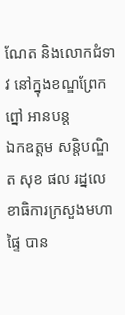ណែត និងលោកជំទាវ នៅក្នុងខណ្ឌព្រែកព្នៅ អានបន្ត
ឯកឧត្តម សន្តិបណ្ឌិត សុខ ផល រដ្នលេខាធិការក្រសួងមហាផ្ទៃ បាន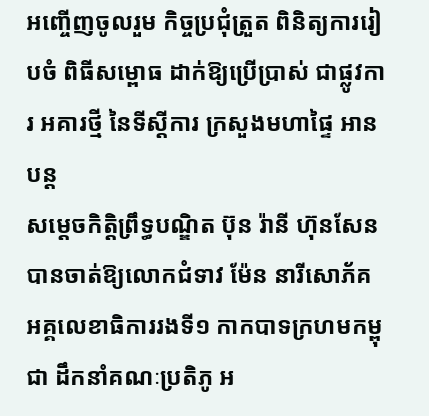អញ្ចើញចូលរួម កិច្ចប្រជុំត្រួត ពិនិត្យការរៀបចំ ពិធីសម្ពោធ ដាក់ឱ្យប្រើប្រាស់ ជាផ្លូវការ អគារថ្មី នៃទីស្តីការ ក្រសួងមហាផ្ទៃ អានបន្ត
សម្តេចកិត្តិព្រឹទ្ធបណ្ឌិត ប៊ុន រ៉ានី ហ៊ុនសែន បានចាត់ឱ្យលោកជំទាវ ម៉ែន នារីសោភ័គ អគ្គលេខាធិការរងទី១ កាកបាទក្រហមកម្ពុជា ដឹកនាំគណៈប្រតិភូ អ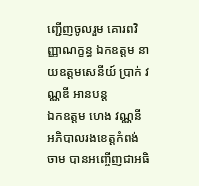ញ្ជេីញចូលរួម គោរពវិញ្ញាណក្ខន្ធ ឯកឧត្តម នាយឧត្តមសេនីយ៍ ប្រាក់ វណ្ណឌី អានបន្ត
ឯកឧត្តម ហេង វណ្ណនី អភិបាលរងខេត្តកំពង់ចាម បានអញ្ចើញជាអធិ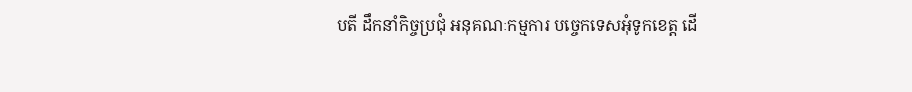បតី ដឹកនាំកិច្ចប្រជុំ អនុគណៈកម្មការ បច្ចេកទេសអុំទូកខេត្ត ដើ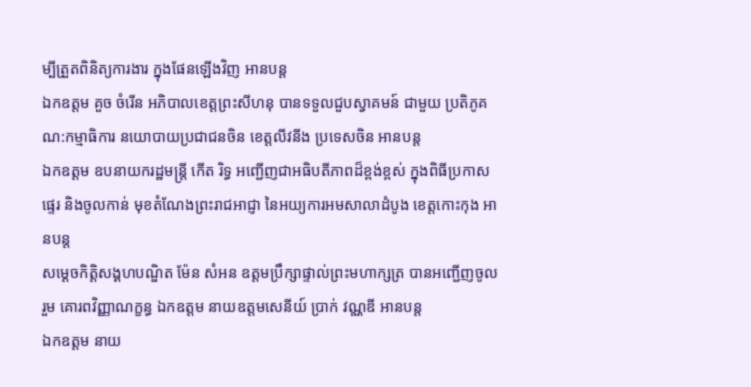ម្បីត្រួតពិនិត្យការងារ ក្នុងផែនឡើងវិញ អានបន្ត
ឯកឧត្ដម គួច ចំរើន អភិបាលខេត្តព្រះសីហនុ បានទទួលជួបស្វាគមន៍ ជាមួយ ប្រតិភូគណ:កម្មាធិការ នយោបាយប្រជាជនចិន ខេត្តលីវនីង ប្រទេសចិន អានបន្ត
ឯកឧត្តម ឧបនាយករដ្ឋមន្ត្រី កើត រិទ្ធ អញ្ជើញជាអធិបតីភាពដ៏ខ្ពង់ខ្ពស់ ក្នុងពិធីប្រកាសផ្ទេរ និងចូលកាន់ មុខតំណែងព្រះរាជអាជ្ញា នៃអយ្យការអមសាលាដំបូង ខេត្តកោះកុង អានបន្ត
សម្តេចកិត្តិសង្គហបណ្ឌិត ម៉ែន សំអន ឧត្តមប្រឹក្សាផ្ទាល់ព្រះមហាក្សត្រ បានអញ្ជើញចូលរួម គោរពវិញ្ញាណក្ខន្ធ ឯកឧត្តម នាយឧត្តមសេនីយ៍ ប្រាក់ វណ្ណឌី អានបន្ត
ឯកឧត្តម នាយ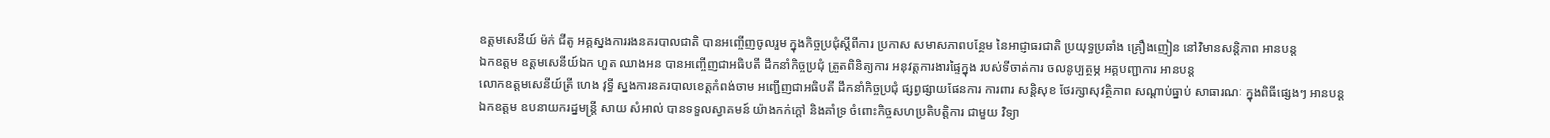ឧត្តមសេនីយ៍ ម៉ក់ ជីតូ អគ្គស្នងការរងនគរបាលជាតិ បានអញ្ចើញចូលរួម ក្នុងកិច្ចប្រជុំស្តីពីការ ប្រកាស សមាសភាពបន្ថែម នៃអាជ្ញាធរជាតិ ប្រយុទ្ធប្រឆាំង គ្រឿងញៀន នៅវិមានសន្តិភាព អានបន្ត
ឯកឧត្តម ឧត្ដមសេនីយ៍ឯក ហួត ឈាងអន បានអញ្ចើញជាអធិបតី ដឹកនាំកិច្ចប្រជុំ ត្រួតពិនិត្យការ អនុវត្តការងារផ្ទៃក្នុង របស់ទីចាត់ការ ចលនូប្បត្ថម្ភ អគ្គបញ្ជាការ អានបន្ត
លោកឧត្តមសេនីយ៍ត្រី ហេង វុទ្ធី ស្នងការនគរបាលខេត្តកំពង់ចាម អញ្ជើញជាអធិបតី ដឹកនាំកិច្ចប្រជុំ ផ្សព្វផ្សាយផែនការ ការពារ សន្តិសុខ ថែរក្សាសុវត្ថិភាព សណ្ដាប់ធ្នាប់ សាធារណៈ ក្នុងពិធីផ្សេងៗ អានបន្ត
ឯកឧត្តម ឧបនាយករដ្នមន្ត្រី សាយ សំអាល់ បានទទួលស្វាគមន៍ យ៉ាងកក់ក្តៅ និងគាំទ្រ ចំពោះកិច្ចសហប្រតិបត្តិការ ជាមួយ វិទ្យា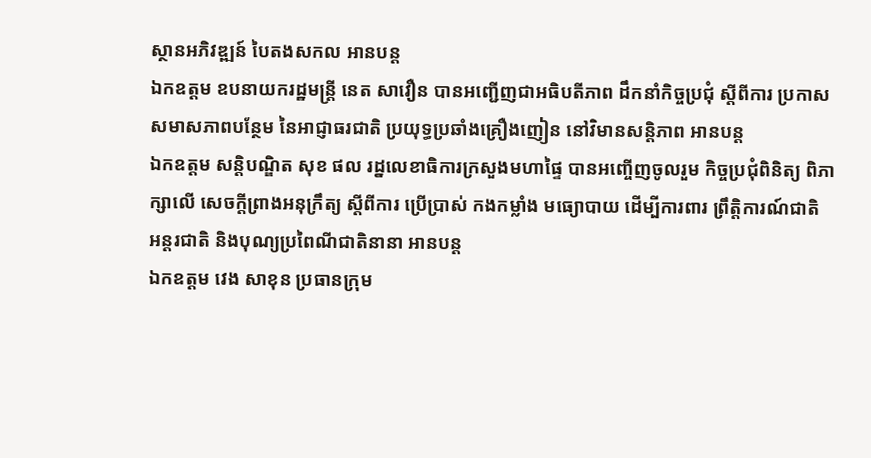ស្ថានអភិវឌ្ឍន៍ បៃតងសកល អានបន្ត
ឯកឧត្តម ឧបនាយករដ្ឋមន្ត្រី នេត សាវឿន បានអញ្ជើញជាអធិបតីភាព ដឹកនាំកិច្ចប្រជុំ ស្តីពីការ ប្រកាសសមាសភាពបន្ថែម នៃអាជ្ញាធរជាតិ ប្រយុទ្ធប្រឆាំងគ្រឿងញៀន នៅវិមានសន្តិភាព អានបន្ត
ឯកឧត្តម សន្តិបណ្ឌិត សុខ ផល រដ្នលេខាធិការក្រសួងមហាផ្ទៃ បានអញ្ចើញចូលរួម កិច្ចប្រជុំពិនិត្យ ពិភាក្សាលើ សេចក្តីព្រាងអនុក្រឹត្យ ស្តីពីការ ប្រើប្រាស់ កងកម្លាំង មធ្យោបាយ ដើម្បីការពារ ព្រឹត្តិការណ៍ជាតិ អន្តរជាតិ និងបុណ្យប្រពៃណីជាតិនានា អានបន្ត
ឯកឧត្តម វេង សាខុន ប្រធានក្រុម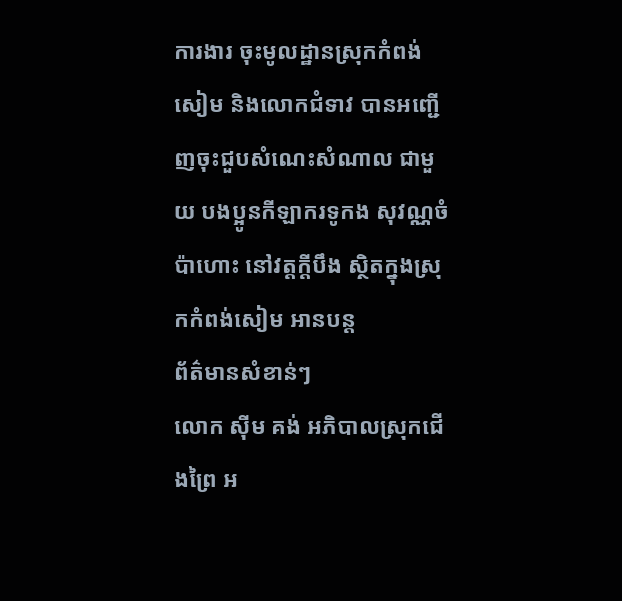ការងារ ចុះមូលដ្ឋានស្រុកកំពង់សៀម និងលោកជំទាវ បានអញ្ជើញចុះជួបសំណេះសំណាល ជាមួយ បងប្អូនកីឡាករទូកង សុវណ្ណចំប៉ាហោះ នៅវត្តក្តីបឹង ស្ថិតក្នុងស្រុកកំពង់សៀម អានបន្ត
ព័ត៌មានសំខាន់ៗ
លោក ស៊ីម គង់ អភិបាលស្រុកជើងព្រៃ អ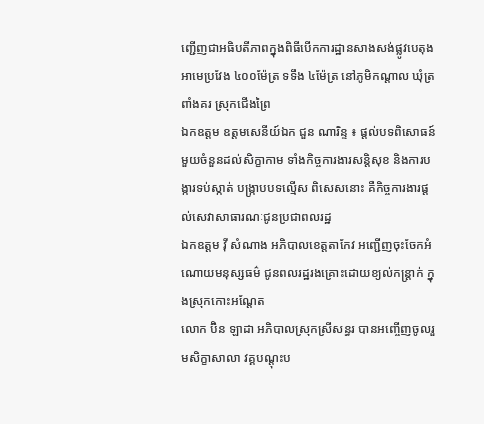ញ្ជើញជាអធិបតីភាពក្នុងពិធីបើកការដ្ឋានសាងសង់ផ្លូវបេតុងអាមេប្រវែង ៤០០ម៉ែត្រ ទទឹង ៤ម៉ែត្រ នៅភូមិកណ្ដាល ឃុំត្រពាំងគរ ស្រុកជើងព្រៃ
ឯកឧត្តម ឧត្តមសេនីយ៍ឯក ជួន ណារិន្ទ ៖ ផ្តល់បទពិសោធន៍មួយចំនួនដល់សិក្ខាកាម ទាំងកិច្ចការងារសន្តិសុខ និងការបង្ការទប់ស្កាត់ បង្ក្រាបបទល្មើស ពិសេសនោះ គឺកិច្ចការងារផ្តល់សេវាសាធារណៈជូនប្រជាពលរដ្ឋ
ឯកឧត្ដម វ៉ី សំណាង អភិបាលខេត្តតាកែវ អញ្ជើញចុះចែកអំណោយមនុស្សធម៌ ជូនពលរដ្ឋរងគ្រោះដោយខ្យល់កន្ត្រាក់ ក្នុងស្រុកកោះអណ្តែត
លោក ប៊ិន ឡាដា អភិបាលស្រុកស្រីសន្ធរ បានអញ្ចើញចូលរួមសិក្ខាសាលា វគ្គបណ្តុះប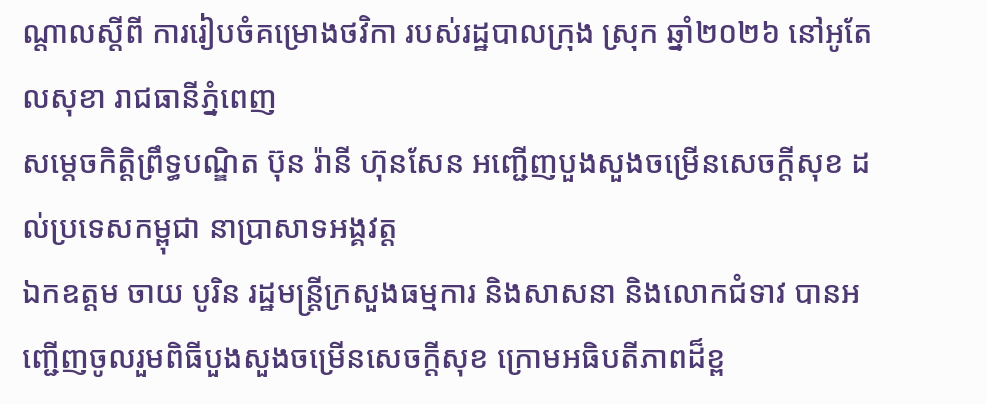ណ្តាលស្តីពី ការរៀបចំគម្រោងថវិកា របស់រដ្ឋបាលក្រុង ស្រុក ឆ្នាំ២០២៦ នៅអូតែលសុខា រាជធានីភ្នំពេញ
សម្ដេចកិត្តិព្រឹទ្ធបណ្ឌិត ប៊ុន រ៉ានី ហ៊ុនសែន អញ្ជើញបួងសួងចម្រើនសេចក្តីសុខ ដល់ប្រទេសកម្ពុជា នាប្រាសាទអង្គវត្ត
ឯកឧត្តម ចាយ បូរិន រដ្ឋមន្ត្រីក្រសួងធម្មការ និងសាសនា និងលោកជំទាវ បានអញ្ជើញចូលរួមពិធីបួងសួងចម្រើនសេចក្តីសុខ ក្រោមអធិបតីភាពដ៏ខ្ព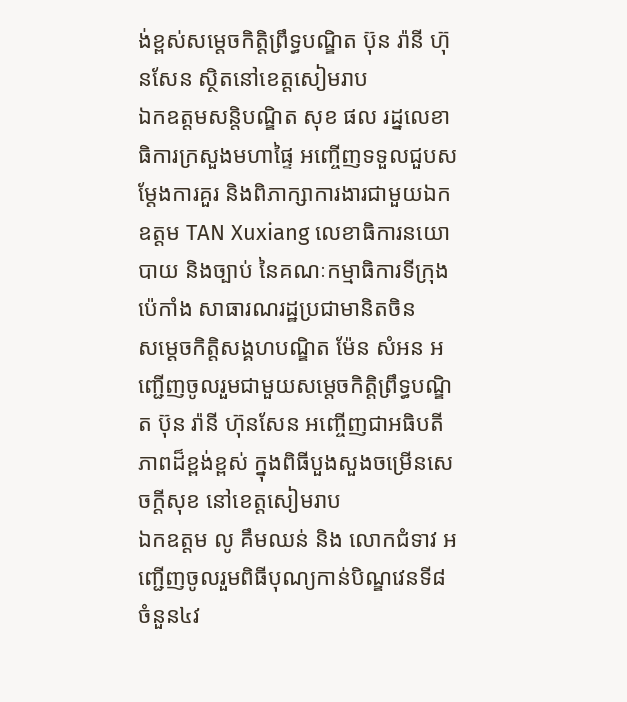ង់ខ្ពស់សម្តេចកិត្តិព្រឹទ្ធបណ្ឌិត ប៊ុន រ៉ានី ហ៊ុនសែន ស្ថិតនៅខេត្តសៀមរាប
ឯកឧត្ដមសន្តិបណ្ឌិត សុខ ផល រដ្នលេខាធិការក្រសួងមហាផ្ទៃ អញ្ចើញទទួលជួបសម្តែងការគួរ និងពិភាក្សាការងារជាមួយឯកឧត្តម TAN Xuxiang លេខាធិការនយោបាយ និងច្បាប់ នៃគណៈកម្មាធិការទីក្រុងប៉េកាំង សាធារណរដ្ឋប្រជាមានិតចិន
សម្ដេចកិត្តិសង្គហបណ្ឌិត ម៉ែន សំអន អញ្ជើញចូលរួមជាមួយសម្តេចកិត្តិព្រឹទ្ធបណ្ឌិត ប៊ុន រ៉ានី ហ៊ុនសែន អញ្ចើញជាអធិបតីភាពដ៏ខ្ពង់ខ្ពស់ ក្នុងពិធីបួងសួងចម្រើនសេចក្តីសុខ នៅខេត្តសៀមរាប
ឯកឧត្តម លូ គឹមឈន់ និង លោកជំទាវ អញ្ជើញចូលរួមពិធីបុណ្យកាន់បិណ្ឌវេនទី៨ ចំនួន៤វ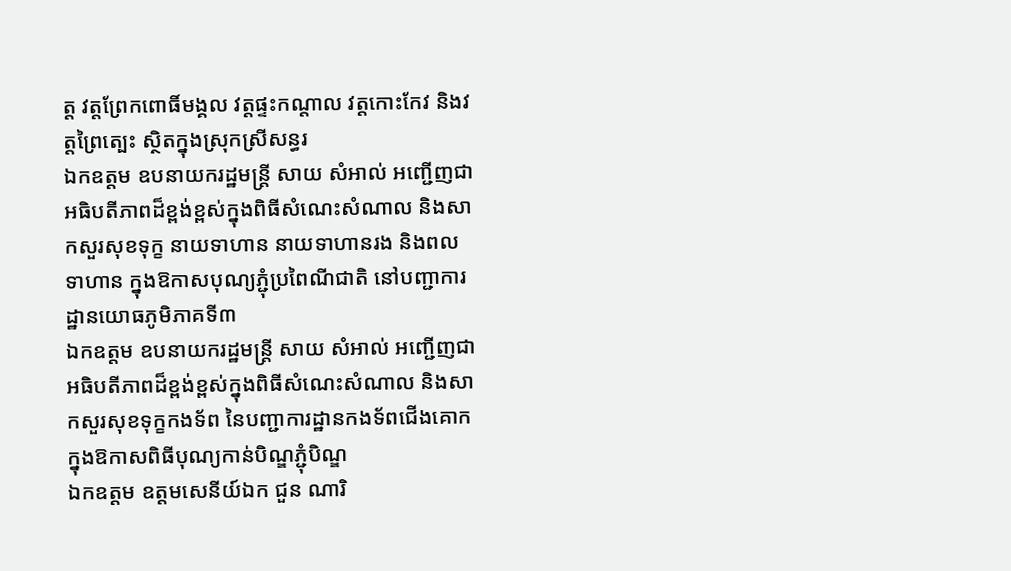ត្ត វត្តព្រែកពោធិ៍មង្គល វត្តផ្ទះកណ្តាល វត្តកោះកែវ និងវត្តព្រៃត្បេះ ស្ថិតក្នុងស្រុកស្រីសន្ធរ
ឯកឧត្តម ឧបនាយករដ្ឋមន្រ្តី សាយ សំអាល់ អញ្ជើញជាអធិបតីភាពដ៏ខ្ពង់ខ្ពស់ក្នុងពិធីសំណេះសំណាល និងសាកសួរសុខទុក្ខ នាយទាហាន នាយទាហានរង និងពលទាហាន ក្នុងឱកាសបុណ្យភ្ជុំប្រពៃណីជាតិ នៅបញ្ជាការដ្ឋានយោធភូមិភាគទី៣
ឯកឧត្តម ឧបនាយករដ្ឋមន្ត្រី សាយ សំអាល់ អញ្ជើញជាអធិបតីភាពដ៏ខ្ពង់ខ្ពស់ក្នុងពិធីសំណេះសំណាល និងសាកសួរសុខទុក្ខកងទ័ព នៃបញ្ជាការដ្ឋានកងទ័ពជើងគោក ក្នុងឱកាសពិធីបុណ្យកាន់បិណ្ឌភ្ជុំបិណ្ឌ
ឯកឧត្តម ឧត្តមសេនីយ៍ឯក ជួន ណារិ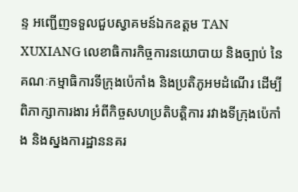ន្ទ អញ្ជើញទទួលជួបស្វាគមន៍ឯកឧត្តម TAN XUXIANG លេខាធិការកិច្ចការនយោបាយ និងច្បាប់ នៃគណៈកម្មាធិការទីក្រុងប៉េកាំង និងប្រតិភូអមដំណើរ ដើម្បីពិភាក្សាការងារ អំពីកិច្ចសហប្រតិបត្តិការ រវាងទីក្រុងប៉េកាំង និងស្នងការដ្ឋាននគរ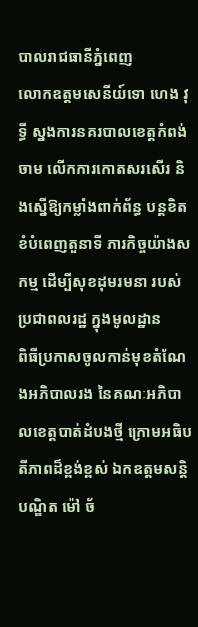បាលរាជធានីភ្នំពេញ
លោកឧត្តមសេនីយ៍ទោ ហេង វុទ្ធី ស្នងការនគរបាលខេត្តកំពង់ចាម លើកការកោតសរសើរ និងស្នើឱ្យកម្លាំងពាក់ព័ន្ធ បន្ដខិតខំបំពេញតួនាទី ភារកិច្ចយ៉ាងសកម្ម ដើម្បីសុខដុមរមនា របស់ប្រជាពលរដ្ឋ ក្នុងមូលដ្ឋាន
ពិធីប្រកាសចូលកាន់មុខតំណែងអភិបាលរង នៃគណៈអភិបាលខេត្តបាត់ដំបងថ្មី ក្រោមអធិបតីភាពដ៏ខ្ពង់ខ្ពស់ ឯកឧត្តមសន្តិបណ្ឌិត ម៉ៅ ច័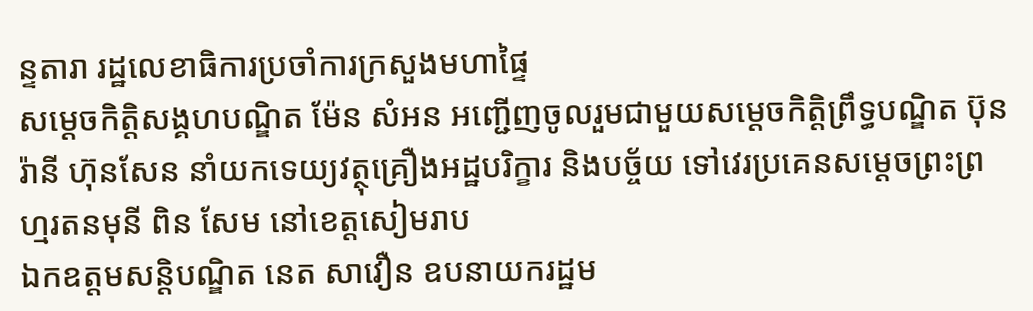ន្ទតារា រដ្ឋលេខាធិការប្រចាំការក្រសួងមហាផ្ទៃ
សម្ដេចកិត្តិសង្គហបណ្ឌិត ម៉ែន សំអន អញ្ជើញចូលរួមជាមួយសម្តេចកិត្តិព្រឹទ្ធបណ្ឌិត ប៊ុន រ៉ានី ហ៊ុនសែន នាំយកទេយ្យវត្ថុគ្រឿងអដ្ឋបរិក្ខារ និងបច្ច័យ ទៅវេរប្រគេនសម្តេចព្រះព្រហ្មរតនមុនី ពិន សែម នៅខេត្តសៀមរាប
ឯកឧត្តមសន្តិបណ្ឌិត នេត សាវឿន ឧបនាយករដ្ឋម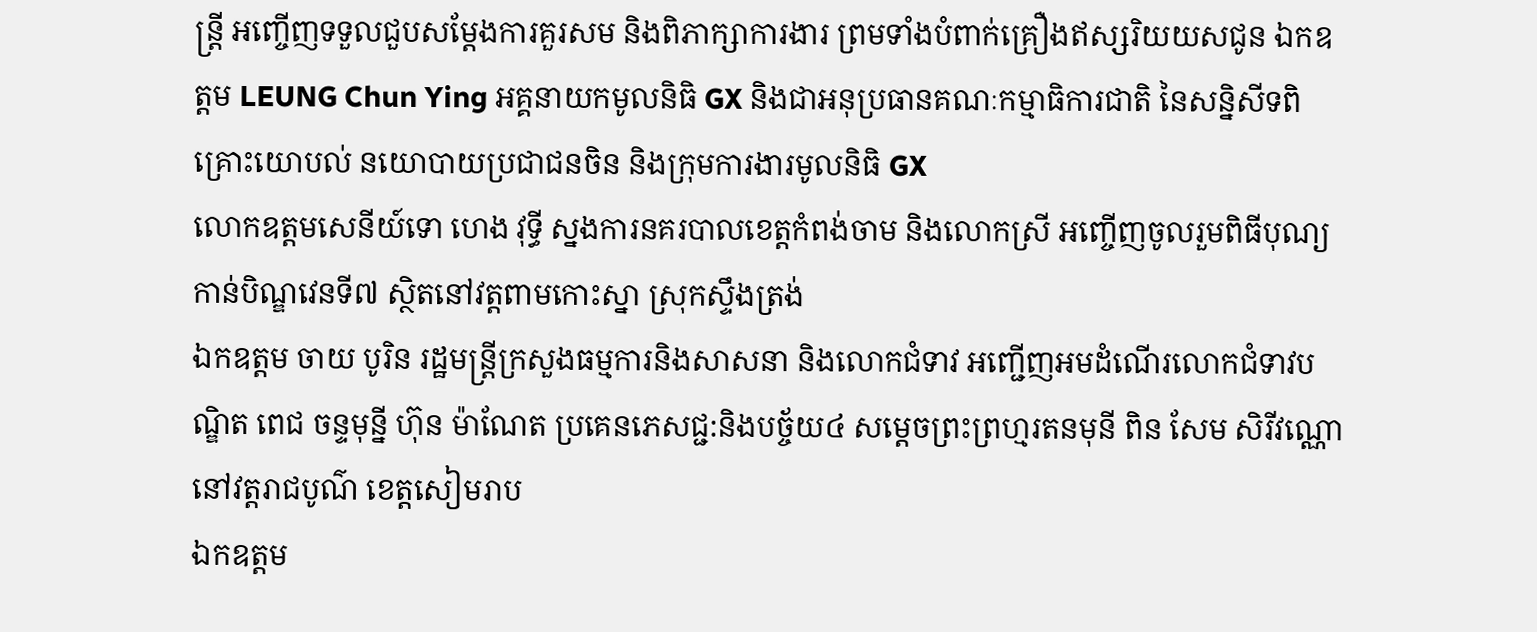ន្ត្រី អញ្ចើញទទួលជួបសម្តែងការគួរសម និងពិភាក្សាការងារ ព្រមទាំងបំពាក់គ្រឿងឥស្សរិយយសជូន ឯកឧត្តម LEUNG Chun Ying អគ្គនាយកមូលនិធិ GX និងជាអនុប្រធានគណៈកម្មាធិការជាតិ នៃសន្និសីទពិគ្រោះយោបល់ នយោបាយប្រជាជនចិន និងក្រុមការងារមូលនិធិ GX
លោកឧត្តមសេនីយ៍ទោ ហេង វុទ្ធី ស្នងការនគរបាលខេត្តកំពង់ចាម និងលោកស្រី អញ្ចើញចូលរួមពិធីបុណ្យកាន់បិណ្ឌវេនទី៧ ស្ថិតនៅវត្តពាមកោះស្នា ស្រុកស្ទឹងត្រង់
ឯកឧត្តម ចាយ បូរិន រដ្ឋមន្ត្រីក្រសួងធម្មការនិងសាសនា និងលោកជំទាវ អញ្ជើញអមដំណើរលោកជំទាវបណ្ឌិត ពេជ ចន្ទមុន្នី ហ៊ុន ម៉ាណែត ប្រគេនភេសជ្ជ:និងបច្ច័យ៤ សម្តេចព្រះព្រហ្មរតនមុនី ពិន សែម សិរីវណ្ណោ នៅវត្តរាជបូណ៌ ខេត្តសៀមរាប
ឯកឧត្តម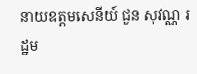នាយឧត្តមសេនីយ៍ ជួន សុវណ្ណ រដ្ឋម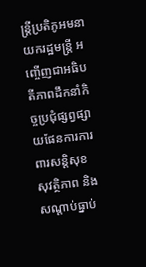ន្ត្រីប្រតិភូអមនាយករដ្ឋមន្ត្រី អញ្ចើញជាអធិបតីភាពដឹកនាំកិច្ចប្រជុំផ្សព្វផ្សាយផែនការការពារសន្តិសុខ សុវត្ថិភាព និងសណ្តាប់ធ្នាប់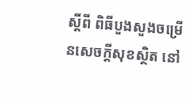ស្តីពី ពិធីបួងសួងចម្រើនសេចក្តីសុខស្ថិត នៅ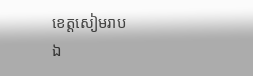ខេត្តសៀមរាប
ឯ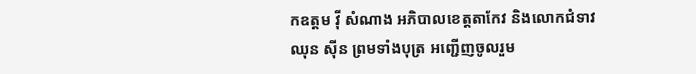កឧត្តម វ៉ី សំណាង អភិបាលខេត្តតាកែវ និងលោកជំទាវ ឈុន ស៊ីន ព្រមទាំងបុត្រ អញ្ជើញចូលរួម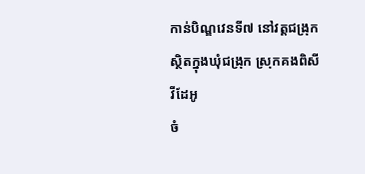កាន់បិណ្ឌវេនទី៧ នៅវត្តជង្រុក ស្ថិតក្នុងឃុំជង្រុក ស្រុកគងពិសី
វីដែអូ
ចំ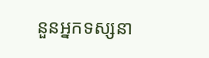នួនអ្នកទស្សនា